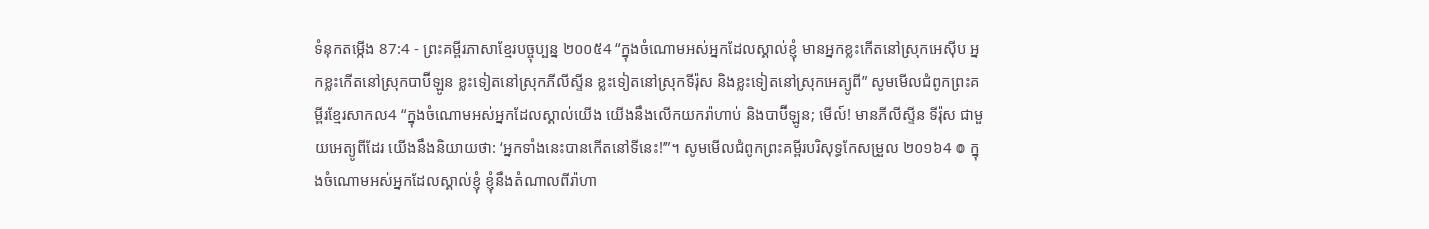ទំនុកតម្កើង 87:4 - ព្រះគម្ពីរភាសាខ្មែរបច្ចុប្បន្ន ២០០៥4 “ក្នុងចំណោមអស់អ្នកដែលស្គាល់ខ្ញុំ មានអ្នកខ្លះកើតនៅស្រុកអេស៊ីប អ្នកខ្លះកើតនៅស្រុកបាប៊ីឡូន ខ្លះទៀតនៅស្រុកភីលីស្ទីន ខ្លះទៀតនៅស្រុកទីរ៉ុស និងខ្លះទៀតនៅស្រុកអេត្យូពី” សូមមើលជំពូកព្រះគម្ពីរខ្មែរសាកល4 “ក្នុងចំណោមអស់អ្នកដែលស្គាល់យើង យើងនឹងលើកយករ៉ាហាប់ និងបាប៊ីឡូន; មើល៍! មានភីលីស្ទីន ទីរ៉ុស ជាមួយអេត្យូពីដែរ យើងនឹងនិយាយថា: ‘អ្នកទាំងនេះបានកើតនៅទីនេះ!’”។ សូមមើលជំពូកព្រះគម្ពីរបរិសុទ្ធកែសម្រួល ២០១៦4 ៙ ក្នុងចំណោមអស់អ្នកដែលស្គាល់ខ្ញុំ ខ្ញុំនឹងតំណាលពីរ៉ាហា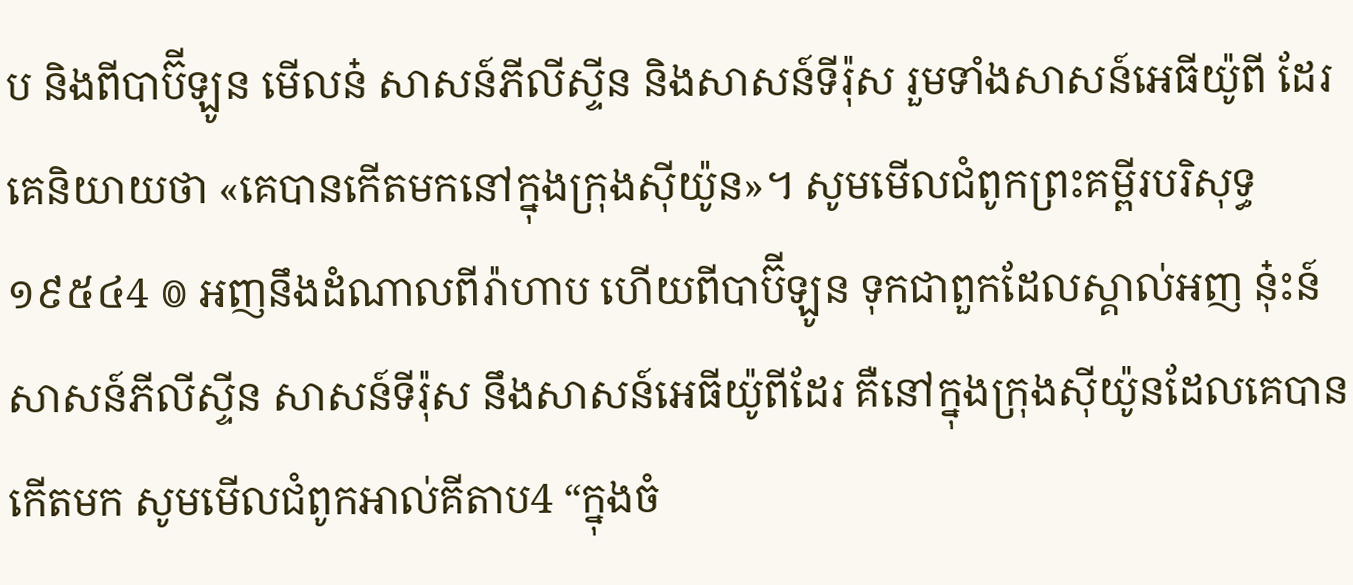ប និងពីបាប៊ីឡូន មើលន៎ សាសន៍ភីលីស្ទីន និងសាសន៍ទីរ៉ុស រួមទាំងសាសន៍អេធីយ៉ូពី ដែរ គេនិយាយថា «គេបានកើតមកនៅក្នុងក្រុងស៊ីយ៉ូន»។ សូមមើលជំពូកព្រះគម្ពីរបរិសុទ្ធ ១៩៥៤4 ៙ អញនឹងដំណាលពីរ៉ាហាប ហើយពីបាប៊ីឡូន ទុកជាពួកដែលស្គាល់អញ នុ៎ះន៍ សាសន៍ភីលីស្ទីន សាសន៍ទីរ៉ុស នឹងសាសន៍អេធីយ៉ូពីដែរ គឺនៅក្នុងក្រុងស៊ីយ៉ូនដែលគេបានកើតមក សូមមើលជំពូកអាល់គីតាប4 “ក្នុងចំ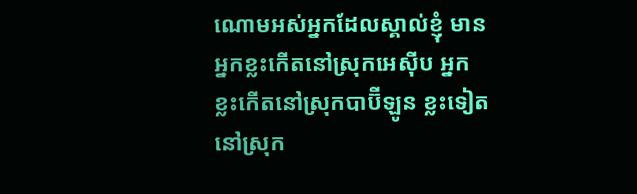ណោមអស់អ្នកដែលស្គាល់ខ្ញុំ មានអ្នកខ្លះកើតនៅស្រុកអេស៊ីប អ្នកខ្លះកើតនៅស្រុកបាប៊ីឡូន ខ្លះទៀតនៅស្រុក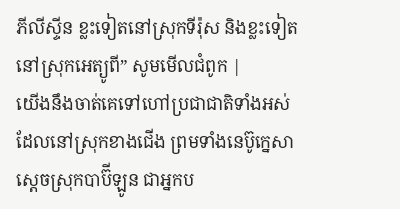ភីលីស្ទីន ខ្លះទៀតនៅស្រុកទីរ៉ុស និងខ្លះទៀតនៅស្រុកអេត្យូពី” សូមមើលជំពូក |
យើងនឹងចាត់គេទៅហៅប្រជាជាតិទាំងអស់ ដែលនៅស្រុកខាងជើង ព្រមទាំងនេប៊ូក្នេសា ស្ដេចស្រុកបាប៊ីឡូន ជាអ្នកប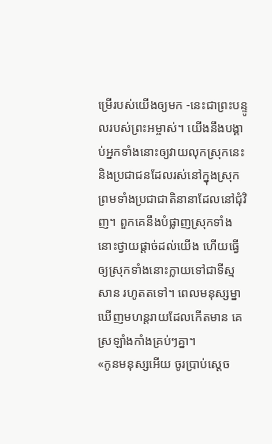ម្រើរបស់យើងឲ្យមក -នេះជាព្រះបន្ទូលរបស់ព្រះអម្ចាស់។ យើងនឹងបង្គាប់អ្នកទាំងនោះឲ្យវាយលុកស្រុកនេះ និងប្រជាជនដែលរស់នៅក្នុងស្រុក ព្រមទាំងប្រជាជាតិនានាដែលនៅជុំវិញ។ ពួកគេនឹងបំផ្លាញស្រុកទាំងនោះថ្វាយផ្ដាច់ដល់យើង ហើយធ្វើឲ្យស្រុកទាំងនោះក្លាយទៅជាទីស្មសាន រហូតតទៅ។ ពេលមនុស្សម្នាឃើញមហន្តរាយដែលកើតមាន គេស្រឡាំងកាំងគ្រប់ៗគ្នា។
«កូនមនុស្សអើយ ចូរប្រាប់ស្ដេច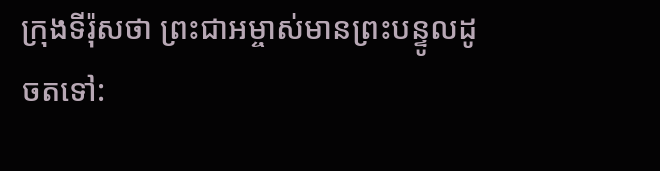ក្រុងទីរ៉ុសថា ព្រះជាអម្ចាស់មានព្រះបន្ទូលដូចតទៅ: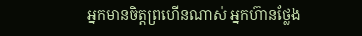អ្នកមានចិត្តព្រហើនណាស់ អ្នកហ៊ានថ្លែង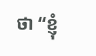ថា “ខ្ញុំ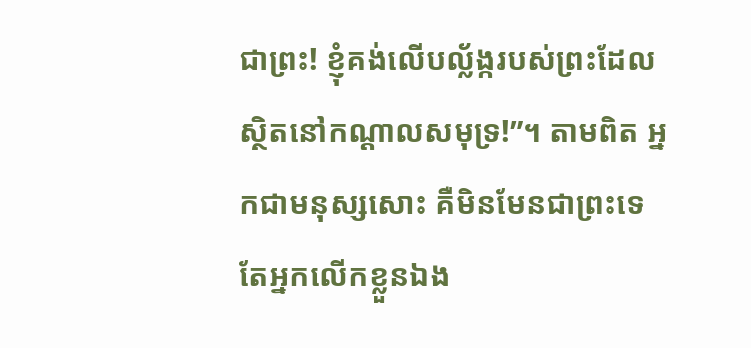ជាព្រះ! ខ្ញុំគង់លើបល្ល័ង្ករបស់ព្រះដែលស្ថិតនៅកណ្ដាលសមុទ្រ!”។ តាមពិត អ្នកជាមនុស្សសោះ គឺមិនមែនជាព្រះទេ តែអ្នកលើកខ្លួនឯង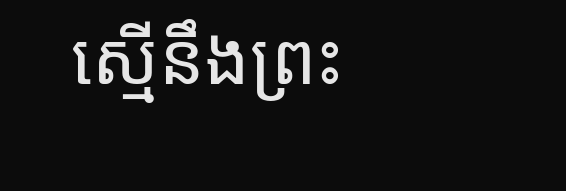ស្មើនឹងព្រះ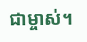ជាម្ចាស់។